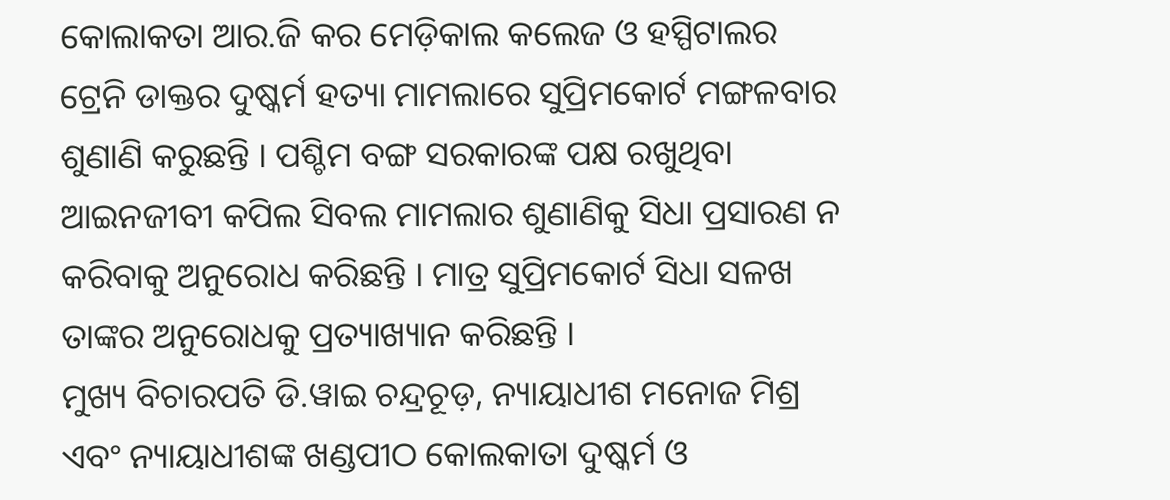କୋଲାକତା ଆର.ଜି କର ମେଡ଼ିକାଲ କଲେଜ ଓ ହସ୍ପିଟାଲର ଟ୍ରେନି ଡାକ୍ତର ଦୁଷ୍କର୍ମ ହତ୍ୟା ମାମଲାରେ ସୁପ୍ରିମକୋର୍ଟ ମଙ୍ଗଳବାର ଶୁଣାଣି କରୁଛନ୍ତି । ପଶ୍ଚିମ ବଙ୍ଗ ସରକାରଙ୍କ ପକ୍ଷ ରଖୁଥିବା ଆଇନଜୀବୀ କପିଲ ସିବଲ ମାମଲାର ଶୁଣାଣିକୁ ସିଧା ପ୍ରସାରଣ ନ କରିବାକୁ ଅନୁରୋଧ କରିଛନ୍ତି । ମାତ୍ର ସୁପ୍ରିମକୋର୍ଟ ସିଧା ସଳଖ ତାଙ୍କର ଅନୁରୋଧକୁ ପ୍ରତ୍ୟାଖ୍ୟାନ କରିଛନ୍ତି ।
ମୁଖ୍ୟ ବିଚାରପତି ଡି.ୱାଇ ଚନ୍ଦ୍ରଚୂଡ଼, ନ୍ୟାୟାଧୀଶ ମନୋଜ ମିଶ୍ର ଏବଂ ନ୍ୟାୟାଧୀଶଙ୍କ ଖଣ୍ଡପୀଠ କୋଲକାତା ଦୁଷ୍କର୍ମ ଓ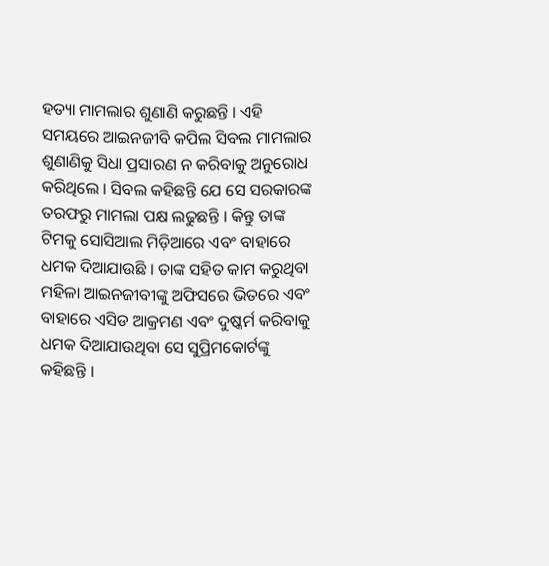ହତ୍ୟା ମାମଲାର ଶୁଣାଣି କରୁଛନ୍ତି । ଏହି ସମୟରେ ଆଇନଜୀବି କପିଲ ସିବଲ ମାମଲାର ଶୁଣାଣିକୁ ସିଧା ପ୍ରସାରଣ ନ କରିବାକୁ ଅନୁରୋଧ କରିଥିଲେ । ସିବଲ କହିଛନ୍ତି ଯେ ସେ ସରକାରଙ୍କ ତରଫରୁ ମାମଲା ପକ୍ଷ ଲଢୁଛନ୍ତି । କିନ୍ତୁ ତାଙ୍କ ଟିମକୁ ସୋସିଆଲ ମିଡ଼ିଆରେ ଏବଂ ବାହାରେ ଧମକ ଦିଆଯାଉଛି । ତାଙ୍କ ସହିତ କାମ କରୁଥିବା ମହିଳା ଆଇନଜୀବୀଙ୍କୁ ଅଫିସରେ ଭିତରେ ଏବଂ ବାହାରେ ଏସିଡ ଆକ୍ରମଣ ଏବଂ ଦୁଷ୍କର୍ମ କରିବାକୁ ଧମକ ଦିଆଯାଉଥିବା ସେ ସୁପ୍ରିମକୋର୍ଟଙ୍କୁ କହିଛନ୍ତି ।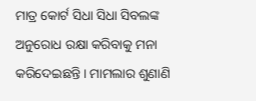ମାତ୍ର କୋର୍ଟ ସିଧା ସିଧା ସିବଲଙ୍କ ଅନୁରୋଧ ରକ୍ଷା କରିବାକୁ ମନା କରିଦେଇଛନ୍ତି । ମାମଲାର ଶୁଣାଣି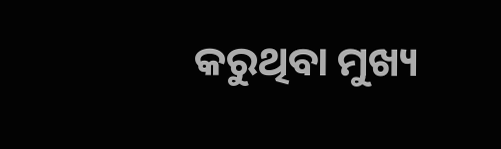କରୁଥିବା ମୁଖ୍ୟ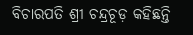ବିଚାରପତି ଶ୍ରୀ ଚନ୍ଦ୍ରଚୂଡ଼ କହିଛନ୍ତି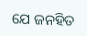ଯେ ଜନହିତ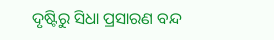ଦୃଷ୍ଟିରୁ ସିଧା ପ୍ରସାରଣ ବନ୍ଦ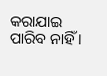କରାଯାଇ ପାରିବ ନାହିଁ ।